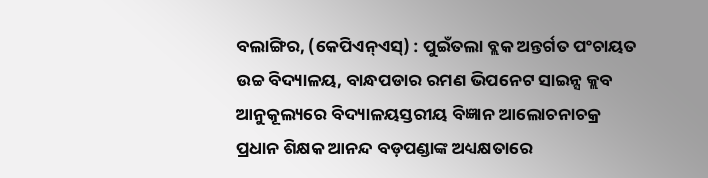ବଲାଙ୍ଗିର, (କେପିଏନ୍ଏସ୍) : ପୁଇଁତଲା ବ୍ଲକ ଅନ୍ତର୍ଗତ ପଂଚାୟତ ଉଚ୍ଚ ବିଦ୍ୟାଳୟ, ବାନ୍ଧପଡାର ରମଣ ଭିପନେଟ ସାଇନ୍ସ କ୍ଲବ ଆନୁକୂଲ୍ୟରେ ବିଦ୍ୟାଳୟସ୍ତରୀୟ ବିଜ୍ଞାନ ଆଲୋଚନାଚକ୍ର ପ୍ରଧାନ ଶିକ୍ଷକ ଆନନ୍ଦ ବଡ଼ପଣ୍ଡାଙ୍କ ଅଧ୍ୟକ୍ଷତାରେ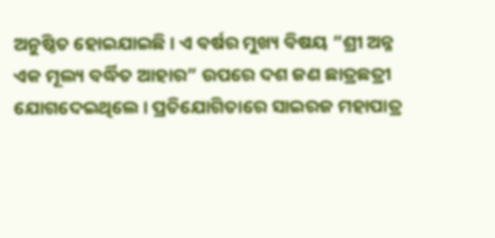ଅନୁଷ୍ଠିତ ହୋଇଯାଇଛି । ଏ ବର୍ଷର ମୁଖ୍ୟ ବିଷୟ “ଶ୍ରୀ ଅନ୍ନ ଏକ ମୂଲ୍ୟ ବର୍ଦ୍ଧିତ ଆହାର” ଉପରେ ଦଶ ଜଣ ଛାତ୍ରଛତ୍ରୀ ଯୋଗଦେଇଥିଲେ । ପ୍ରତିଯୋଗିତାରେ ସାଇରଜ ମହାପାତ୍ର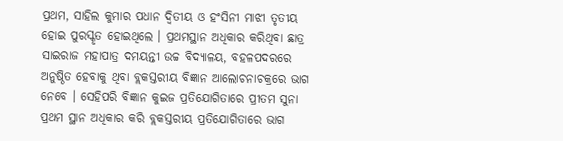ପ୍ରଥମ, ସାହିଲ କୁମାର ପଧାନ ଦ୍ଵିତୀୟ ଓ ହଂସିନୀ ମାଝୀ ତୃତୀୟ ହୋଇ ପୁରସ୍କୃତ ହୋଇଥିଲେ । ପ୍ରଥମସ୍ଥାନ ଅଧିକାର କରିଥିବା ଛାତ୍ର ସାଇରାଜ ମହାପାତ୍ର ଦମୟନ୍ତୀ ଉଚ୍ଚ ବିଦ୍ୟାଳୟ, ବହଳପଦରରେ ଅନୁଷ୍ଠିତ ହେବାକୁ ଥିବା ବ୍ଲକସ୍ତରୀୟ ବିଜ୍ଞାନ ଆଲୋଚନାଚକ୍ରରେ ଭାଗ ନେବେ । ସେହିପରି ବିଜ୍ଞାନ କୁଇଜ ପ୍ରତିଯୋଗିତାରେ ପ୍ରୀତମ ସୁନା ପ୍ରଥମ ସ୍ଥାନ ଅଧିକାର କରି ବ୍ଲକସ୍ତରୀୟ ପ୍ରତିଯୋଗିତାରେ ଭାଗ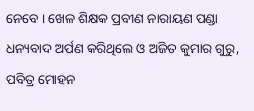ନେବେ । ଖେଳ ଶିକ୍ଷକ ପ୍ରବୀଣ ନାରାୟଣ ପଣ୍ଡା ଧନ୍ୟବାଦ ଅର୍ପଣ କରିଥିଲେ ଓ ଅଜିତ କୁମାର ଗୁରୁ, ପବିତ୍ର ମୋହନ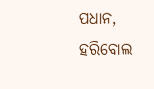ପଧାନ, ହରିବୋଲ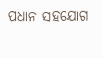ପଧାନ ସହଯୋଗ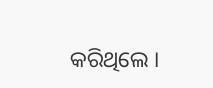କରିଥିଲେ ।